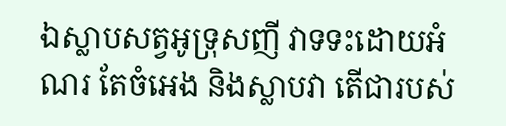ឯស្លាបសត្វអូទ្រុសញី វាទទះដោយអំណរ តែចំអេង និងស្លាបវា តើជារបស់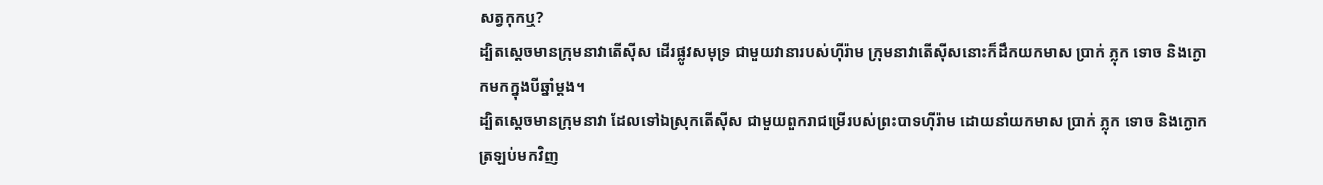សត្វកុកឬ?
ដ្បិតស្តេចមានក្រុមនាវាតើស៊ីស ដើរផ្លូវសមុទ្រ ជាមួយវានារបស់ហ៊ីរ៉ាម ក្រុមនាវាតើស៊ីសនោះក៏ដឹកយកមាស ប្រាក់ ភ្លុក ទោច និងក្ងោកមកក្នុងបីឆ្នាំម្ដង។
ដ្បិតស្តេចមានក្រុមនាវា ដែលទៅឯស្រុកតើស៊ីស ជាមួយពួករាជម្រើរបស់ព្រះបាទហ៊ីរ៉ាម ដោយនាំយកមាស ប្រាក់ ភ្លុក ទោច និងក្ងោក ត្រឡប់មកវិញ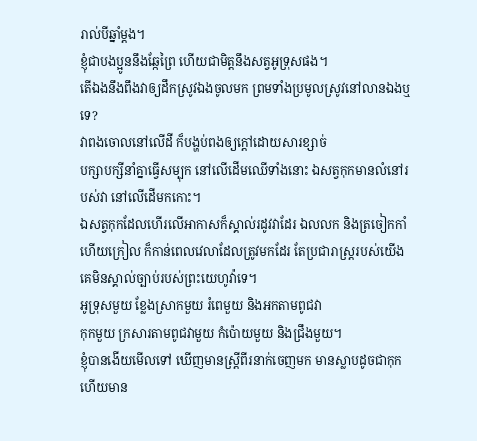រាល់បីឆ្នាំម្តង។
ខ្ញុំជាបងប្អូននឹងឆ្កែព្រៃ ហើយជាមិត្តនឹងសត្វអូទ្រុសផង។
តើឯងនឹងពឹងវាឲ្យដឹកស្រូវឯងចូលមក ព្រមទាំងប្រមូលស្រូវនៅលានឯងឬទេ?
វាពងចោលនៅលើដី ក៏បង្ហប់ពងឲ្យក្តៅដោយសារខ្សាច់
បក្សាបក្សីនាំគ្នាធ្វើសម្បុក នៅលើដើមឈើទាំងនោះ ឯសត្វកុកមានលំនៅរបស់វា នៅលើដើមកកោះ។
ឯសត្វកុកដែលហើរលើអាកាសក៏ស្គាល់រដូវវាដែរ ឯលលក និងត្រចៀកកាំ ហើយក្រៀល ក៏កាន់ពេលវេលាដែលត្រូវមកដែរ តែប្រជារាស្ត្ររបស់យើង គេមិនស្គាល់ច្បាប់របស់ព្រះយេហូវ៉ាទេ។
អូទ្រុសមួយ ខ្លែងស្រាកមួយ រំពេមួយ និងអកតាមពូជវា
កុកមួយ ក្រសារតាមពូជវាមួយ កំប៉ោយមួយ និងជ្រឹងមួយ។
ខ្ញុំបានងើយមើលទៅ ឃើញមានស្ត្រីពីរនាក់ចេញមក មានស្លាបដូចជាកុក ហើយមាន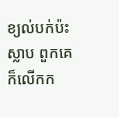ខ្យល់បក់ប៉ះស្លាប ពួកគេក៏លើកក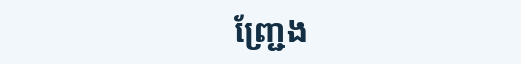ញ្ជ្រែង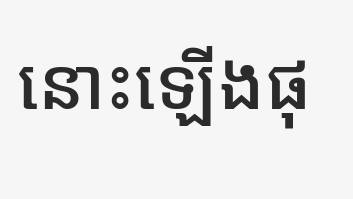នោះឡើងផុ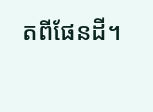តពីផែនដី។